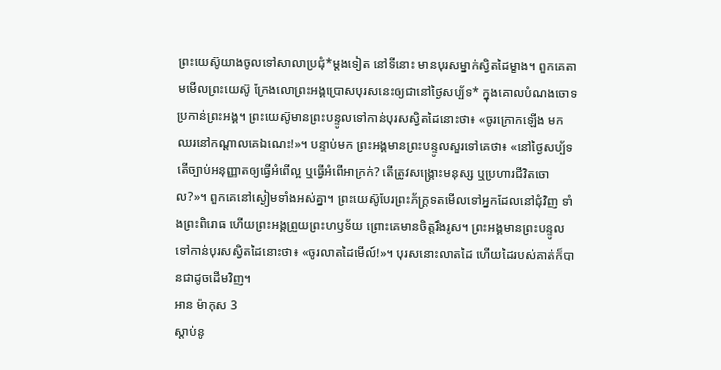ព្រះយេស៊ូយាងចូលទៅសាលាប្រជុំ*ម្ដងទៀត នៅទីនោះ មានបុរសម្នាក់ស្វិតដៃម្ខាង។ ពួកគេតាមមើលព្រះយេស៊ូ ក្រែងលោព្រះអង្គប្រោសបុរសនេះឲ្យជានៅថ្ងៃសប្ប័ទ* ក្នុងគោលបំណងចោទប្រកាន់ព្រះអង្គ។ ព្រះយេស៊ូមានព្រះបន្ទូលទៅកាន់បុរសស្វិតដៃនោះថា៖ «ចូរក្រោកឡើង មកឈរនៅកណ្ដាលគេឯណេះ!»។ បន្ទាប់មក ព្រះអង្គមានព្រះបន្ទូលសួរទៅគេថា៖ «នៅថ្ងៃសប្ប័ទ តើច្បាប់អនុញ្ញាតឲ្យធ្វើអំពើល្អ ឬធ្វើអំពើអាក្រក់? តើត្រូវសង្គ្រោះមនុស្ស ឬប្រហារជីវិតចោល?»។ ពួកគេនៅស្ងៀមទាំងអស់គ្នា។ ព្រះយេស៊ូបែរព្រះភ័ក្ត្រទតមើលទៅអ្នកដែលនៅជុំវិញ ទាំងព្រះពិរោធ ហើយព្រះអង្គព្រួយព្រះហឫទ័យ ព្រោះគេមានចិត្តរឹងរូស។ ព្រះអង្គមានព្រះបន្ទូលទៅកាន់បុរសស្វិតដៃនោះថា៖ «ចូរលាតដៃមើល៍!»។ បុរសនោះលាតដៃ ហើយដៃរបស់គាត់ក៏បានជាដូចដើមវិញ។
អាន ម៉ាកុស 3
ស្ដាប់នូ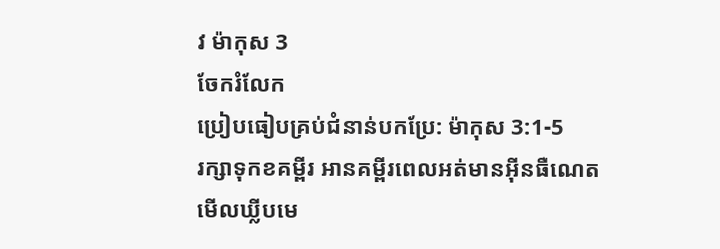វ ម៉ាកុស 3
ចែករំលែក
ប្រៀបធៀបគ្រប់ជំនាន់បកប្រែ: ម៉ាកុស 3:1-5
រក្សាទុកខគម្ពីរ អានគម្ពីរពេលអត់មានអ៊ីនធឺណេត មើលឃ្លីបមេ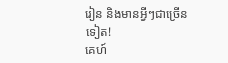រៀន និងមានអ្វីៗជាច្រើនទៀត!
គេហ៍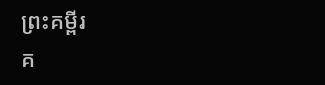ព្រះគម្ពីរ
គ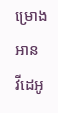ម្រោងអាន
វីដេអូ